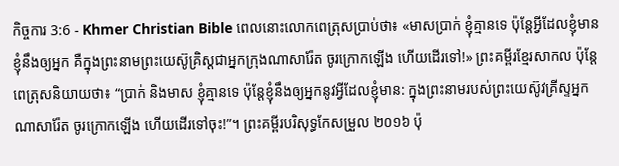កិច្ចការ 3:6 - Khmer Christian Bible ពេលនោះលោកពេត្រុសប្រាប់ថា៖ «មាសប្រាក់ ខ្ញុំគ្មានទេ ប៉ុន្ដែអ្វីដែលខ្ញុំមាន ខ្ញុំនឹងឲ្យអ្នក គឺក្នុងព្រះនាមព្រះយេស៊ូគ្រិស្ដជាអ្នកក្រុងណាសារ៉ែត ចូរក្រោកឡើង ហើយដើរទៅ!» ព្រះគម្ពីរខ្មែរសាកល ប៉ុន្តែពេត្រុសនិយាយថា៖ “ប្រាក់ និងមាស ខ្ញុំគ្មានទេ ប៉ុន្តែខ្ញុំនឹងឲ្យអ្នកនូវអ្វីដែលខ្ញុំមាន: ក្នុងព្រះនាមរបស់ព្រះយេស៊ូវគ្រីស្ទអ្នកណាសារ៉ែត ចូរក្រោកឡើង ហើយដើរទៅចុះ!”។ ព្រះគម្ពីរបរិសុទ្ធកែសម្រួល ២០១៦ ប៉ុ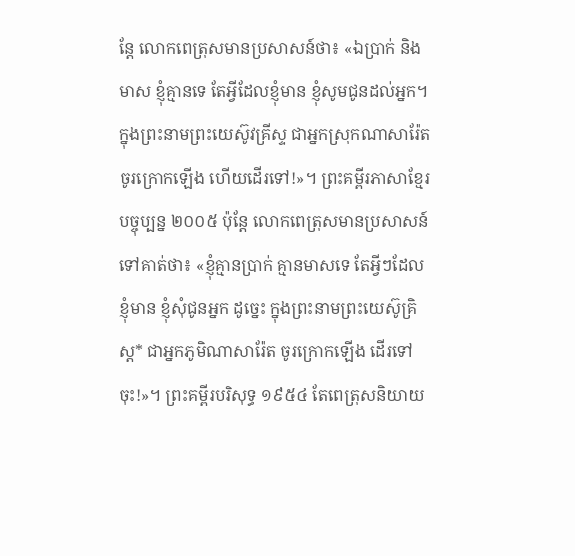ន្ដែ លោកពេត្រុសមានប្រសាសន៍ថា៖ «ឯប្រាក់ និងមាស ខ្ញុំគ្មានទេ តែអ្វីដែលខ្ញុំមាន ខ្ញុំសូមជូនដល់អ្នក។ ក្នុងព្រះនាមព្រះយេស៊ូវគ្រីស្ទ ជាអ្នកស្រុកណាសារ៉ែត ចូរក្រោកឡើង ហើយដើរទៅ!»។ ព្រះគម្ពីរភាសាខ្មែរបច្ចុប្បន្ន ២០០៥ ប៉ុន្តែ លោកពេត្រុសមានប្រសាសន៍ទៅគាត់ថា៖ «ខ្ញុំគ្មានប្រាក់ គ្មានមាសទេ តែអ្វីៗដែលខ្ញុំមាន ខ្ញុំសុំជូនអ្នក ដូច្នេះ ក្នុងព្រះនាមព្រះយេស៊ូគ្រិស្ត* ជាអ្នកភូមិណាសារ៉ែត ចូរក្រោកឡើង ដើរទៅចុះ!»។ ព្រះគម្ពីរបរិសុទ្ធ ១៩៥៤ តែពេត្រុសនិយាយ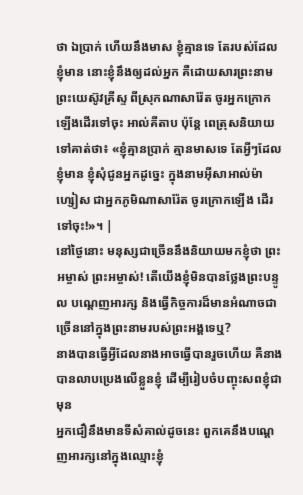ថា ឯប្រាក់ ហើយនឹងមាស ខ្ញុំគ្មានទេ តែរបស់ដែលខ្ញុំមាន នោះខ្ញុំនឹងឲ្យដល់អ្នក គឺដោយសារព្រះនាមព្រះយេស៊ូវគ្រីស្ទ ពីស្រុកណាសារ៉ែត ចូរអ្នកក្រោកឡើងដើរទៅចុះ អាល់គីតាប ប៉ុន្ដែ ពេត្រុសនិយាយទៅគាត់ថា៖ «ខ្ញុំគ្មានប្រាក់ គ្មានមាសទេ តែអ្វីៗដែលខ្ញុំមាន ខ្ញុំសុំជូនអ្នកដូច្នេះ ក្នុងនាមអ៊ីសាអាល់ម៉ាហ្សៀស ជាអ្នកភូមិណាសារ៉ែត ចូរក្រោកឡើង ដើរទៅចុះ!»។ |
នៅថ្ងៃនោះ មនុស្សជាច្រើននឹងនិយាយមកខ្ញុំថា ព្រះអម្ចាស់ ព្រះអម្ចាស់! តើយើងខ្ញុំមិនបានថ្លែងព្រះបន្ទូល បណ្ដេញអារក្ស និងធ្វើកិច្ចការដ៏មានអំណាចជាច្រើននៅក្នុងព្រះនាមរបស់ព្រះអង្គទេឬ?
នាងបានធ្វើអ្វីដែលនាងអាចធ្វើបានរួចហើយ គឺនាងបានលាបប្រេងលើខ្លួនខ្ញុំ ដើម្បីរៀបចំបញ្ចុះសពខ្ញុំជាមុន
អ្នកជឿនឹងមានទីសំគាល់ដូចនេះ ពួកគេនឹងបណ្ដេញអារក្សនៅក្នុងឈ្មោះខ្ញុំ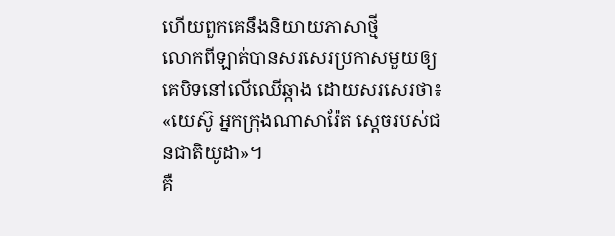ហើយពួកគេនឹងនិយាយភាសាថ្មី
លោកពីឡាត់បានសរសេរប្រកាសមួយឲ្យគេបិទនៅលើឈើឆ្កាង ដោយសរសេរថា៖ «យេស៊ូ អ្នកក្រុងណាសារ៉ែត ស្តេចរបស់ជនជាតិយូដា»។
គឺ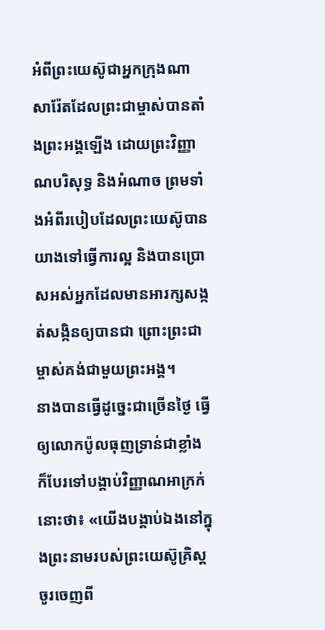អំពីព្រះយេស៊ូជាអ្នកក្រុងណាសារ៉ែតដែលព្រះជាម្ចាស់បានតាំងព្រះអង្គឡើង ដោយព្រះវិញ្ញាណបរិសុទ្ធ និងអំណាច ព្រមទាំងអំពីរបៀបដែលព្រះយេស៊ូបានយាងទៅធ្វើការល្អ និងបានប្រោសអស់អ្នកដែលមានអារក្សសង្កត់សង្កិនឲ្យបានជា ព្រោះព្រះជាម្ចាស់គង់ជាមួយព្រះអង្គ។
នាងបានធ្វើដូច្នេះជាច្រើនថ្ងៃ ធ្វើឲ្យលោកប៉ូលធុញទ្រាន់ជាខ្លាំង ក៏បែរទៅបង្គាប់វិញ្ញាណអាក្រក់នោះថា៖ «យើងបង្គាប់ឯងនៅក្នុងព្រះនាមរបស់ព្រះយេស៊ូគ្រិស្ដ ចូរចេញពី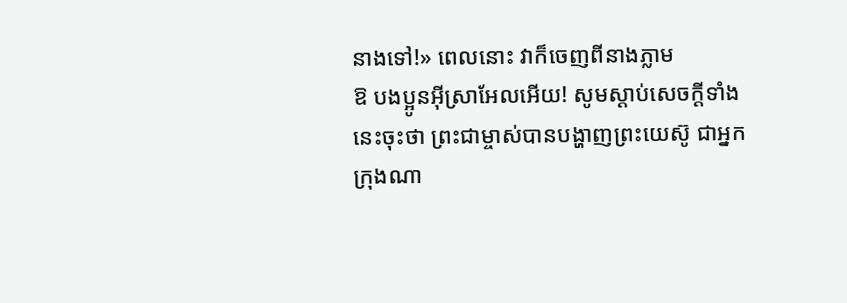នាងទៅ!» ពេលនោះ វាក៏ចេញពីនាងភ្លាម
ឱ បងប្អូនអ៊ីស្រាអែលអើយ! សូមស្ដាប់សេចក្ដីទាំងនេះចុះថា ព្រះជាម្ចាស់បានបង្ហាញព្រះយេស៊ូ ជាអ្នកក្រុងណា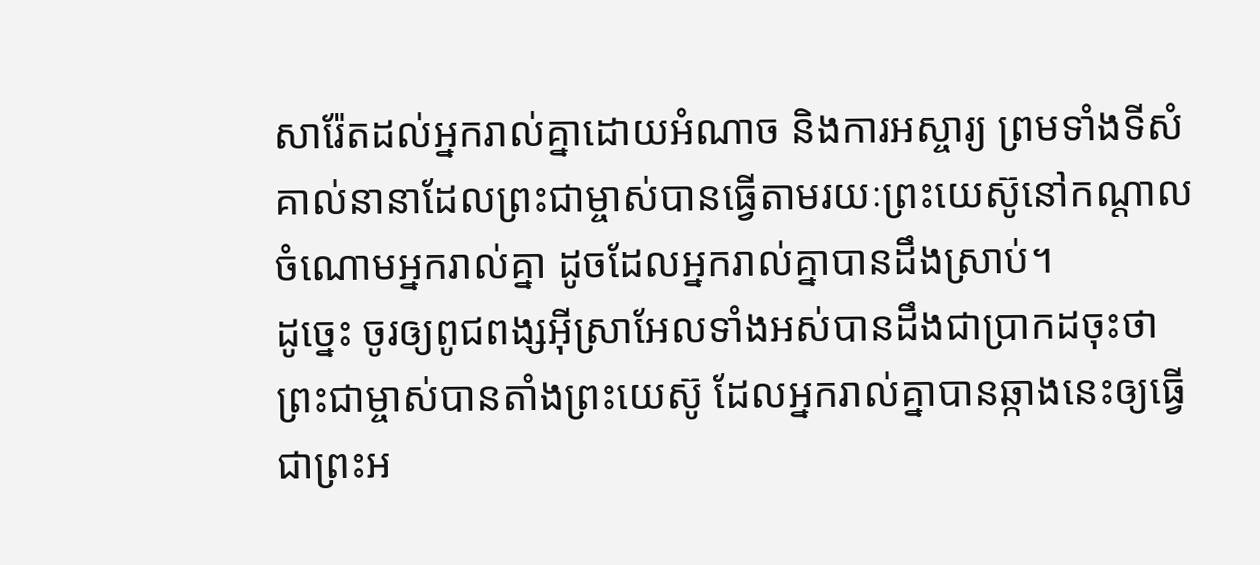សារ៉ែតដល់អ្នករាល់គ្នាដោយអំណាច និងការអស្ចារ្យ ព្រមទាំងទីសំគាល់នានាដែលព្រះជាម្ចាស់បានធ្វើតាមរយៈព្រះយេស៊ូនៅកណ្ដាលចំណោមអ្នករាល់គ្នា ដូចដែលអ្នករាល់គ្នាបានដឹងស្រាប់។
ដូច្នេះ ចូរឲ្យពូជពង្សអ៊ីស្រាអែលទាំងអស់បានដឹងជាប្រាកដចុះថា ព្រះជាម្ចាស់បានតាំងព្រះយេស៊ូ ដែលអ្នករាល់គ្នាបានឆ្កាងនេះឲ្យធ្វើជាព្រះអ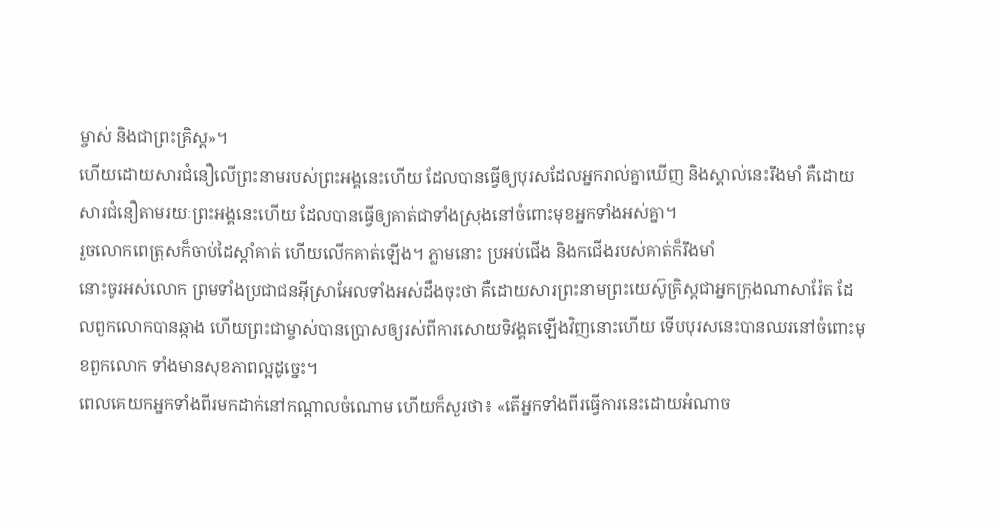ម្ចាស់ និងជាព្រះគ្រិស្ដ»។
ហើយដោយសារជំនឿលើព្រះនាមរបស់ព្រះអង្គនេះហើយ ដែលបានធ្វើឲ្យបុរសដែលអ្នករាល់គ្នាឃើញ និងស្គាល់នេះរឹងមាំ គឺដោយសារជំនឿតាមរយៈព្រះអង្គនេះហើយ ដែលបានធ្វើឲ្យគាត់ជាទាំងស្រុងនៅចំពោះមុខអ្នកទាំងអស់គ្នា។
រួចលោកពេត្រុសក៏ចាប់ដៃស្ដាំគាត់ ហើយលើកគាត់ឡើង។ ភ្លាមនោះ ប្រអប់ជើង និងកជើងរបស់គាត់ក៏រឹងមាំ
នោះចូរអស់លោក ព្រមទាំងប្រជាជនអ៊ីស្រាអែលទាំងអស់ដឹងចុះថា គឺដោយសារព្រះនាមព្រះយេស៊ូគ្រិស្ដជាអ្នកក្រុងណាសារ៉ែត ដែលពួកលោកបានឆ្កាង ហើយព្រះជាម្ចាស់បានប្រោសឲ្យរស់ពីការសោយទិវង្គតឡើងវិញនោះហើយ ទើបបុរសនេះបានឈរនៅចំពោះមុខពួកលោក ទាំងមានសុខភាពល្អដូច្នេះ។
ពេលគេយកអ្នកទាំងពីរមកដាក់នៅកណ្ដាលចំណោម ហើយក៏សួរថា៖ «តើអ្នកទាំងពីរធ្វើការនេះដោយអំណាច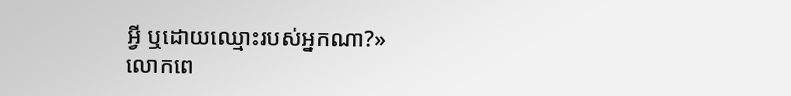អ្វី ឬដោយឈ្មោះរបស់អ្នកណា?»
លោកពេ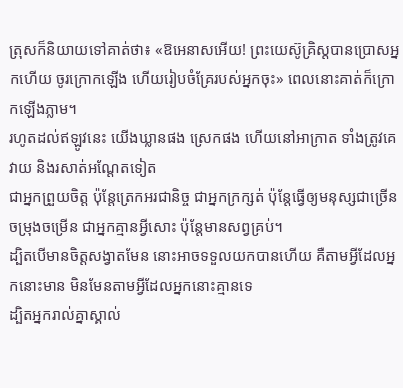ត្រុសក៏និយាយទៅគាត់ថា៖ «ឱអេនាសអើយ! ព្រះយេស៊ូគ្រិស្ដបានប្រោសអ្នកហើយ ចូរក្រោកឡើង ហើយរៀបចំគ្រែរបស់អ្នកចុះ» ពេលនោះគាត់ក៏ក្រោកឡើងភ្លាម។
រហូតដល់ឥឡូវនេះ យើងឃ្លានផង ស្រេកផង ហើយនៅអាក្រាត ទាំងត្រូវគេវាយ និងរសាត់អណ្ដែតទៀត
ជាអ្នកព្រួយចិត្ដ ប៉ុន្ដែត្រេកអរជានិច្ច ជាអ្នកក្រក្សត់ ប៉ុន្ដែធ្វើឲ្យមនុស្សជាច្រើនចម្រុងចម្រើន ជាអ្នកគ្មានអ្វីសោះ ប៉ុន្ដែមានសព្វគ្រប់។
ដ្បិតបើមានចិត្តសង្វាតមែន នោះអាចទទួលយកបានហើយ គឺតាមអ្វីដែលអ្នកនោះមាន មិនមែនតាមអ្វីដែលអ្នកនោះគ្មានទេ
ដ្បិតអ្នករាល់គ្នាស្គាល់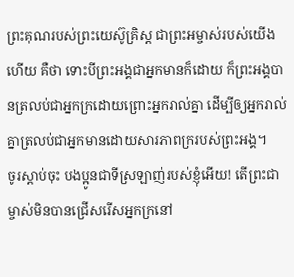ព្រះគុណរបស់ព្រះយេស៊ូគ្រិស្ដ ជាព្រះអម្ចាស់របស់យើងហើយ គឺថា ទោះបីព្រះអង្គជាអ្នកមានក៏ដោយ ក៏ព្រះអង្គបានត្រលប់ជាអ្នកក្រដោយព្រោះអ្នករាល់គ្នា ដើម្បីឲ្យអ្នករាល់គ្នាត្រលប់ជាអ្នកមានដោយសារភាពក្ររបស់ព្រះអង្គ។
ចូរស្ដាប់ចុះ បងប្អូនជាទីស្រឡាញ់របស់ខ្ញុំអើយ! តើព្រះជាម្ចាស់មិនបានជ្រើសរើសអ្នកក្រនៅ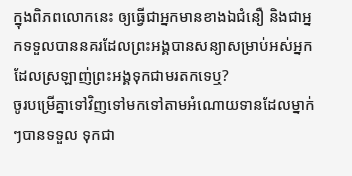ក្នុងពិភពលោកនេះ ឲ្យធ្វើជាអ្នកមានខាងឯជំនឿ និងជាអ្នកទទួលបាននគរដែលព្រះអង្គបានសន្យាសម្រាប់អស់អ្នកដែលស្រឡាញ់ព្រះអង្គទុកជាមរតកទេឬ?
ចូរបម្រើគ្នាទៅវិញទៅមកទៅតាមអំណោយទានដែលម្នាក់ៗបានទទួល ទុកជា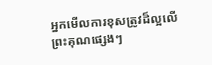អ្នកមើលការខុសត្រូវដ៏ល្អលើព្រះគុណផ្សេងៗ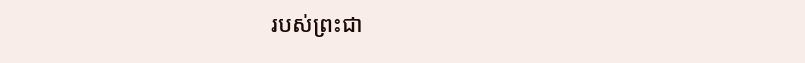របស់ព្រះជា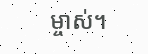ម្ចាស់។